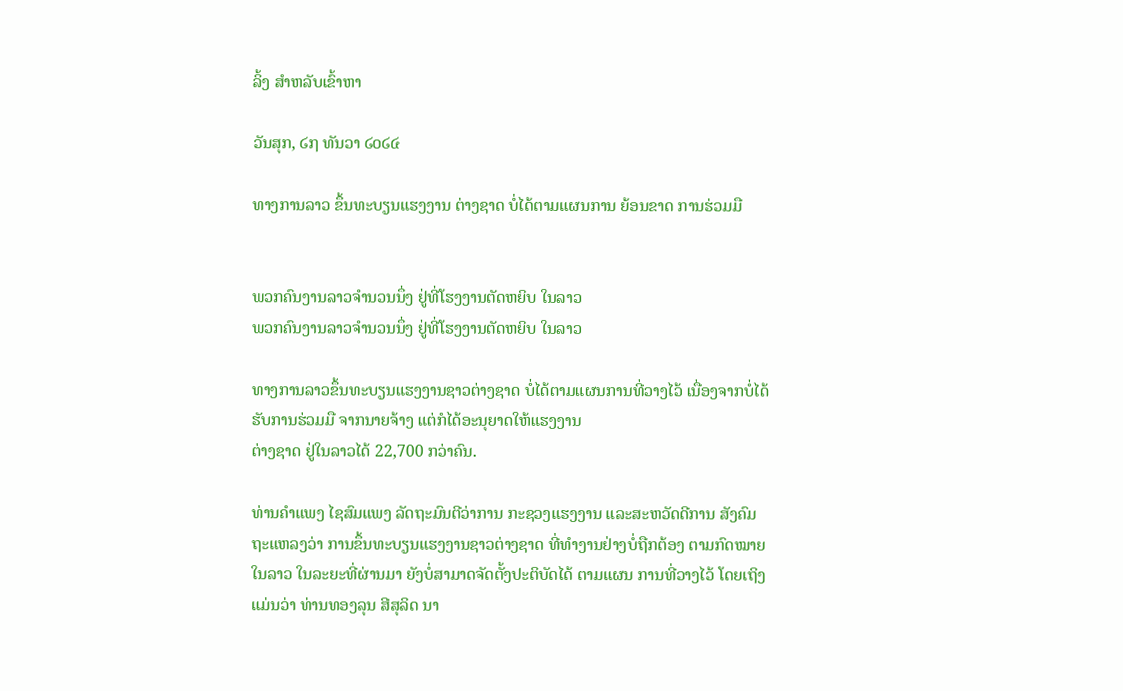ລິ້ງ ສຳຫລັບເຂົ້າຫາ

ວັນສຸກ, ໒໗ ທັນວາ ໒໐໒໔

ທາງການລາວ ຂຶ້ນທະບຽນແຮງງານ ຕ່າງຊາດ ບໍ່ໄດ້ຕາມແຜນການ ຍ້ອນຂາດ ການຮ່ວມມື


ພວກຄົນງານລາວຈຳນວນນຶ່ງ ຢູ່ທີ່ໂຮງງານຕັດຫຍິບ ໃນລາວ
ພວກຄົນງານລາວຈຳນວນນຶ່ງ ຢູ່ທີ່ໂຮງງານຕັດຫຍິບ ໃນລາວ

ທາງການລາວຂຶ້ນທະບຽນແຮງງານຊາວຕ່າງຊາດ ບໍ່ໄດ້ຕາມແຜນການທີ່ວາງໄວ້ ເນື່ອງຈາກບໍ່ໄດ້ຮັບການຮ່ວມມື ຈາກນາຍຈ້າງ ແຕ່ກໍໄດ້ອະນຸຍາດໃຫ້ແຮງງານ
ຕ່າງຊາດ ຢູ່ໃນລາວໄດ້ 22,700 ກວ່າຄົນ.

ທ່ານຄຳແພງ ໄຊສົມແພງ ລັດຖະມົນຕີວ່າການ ກະຊວງແຮງງານ ແລະສະຫວັດດີການ ສັງຄົມ ຖະແຫລງວ່າ ການຂຶ້ນທະບຽນແຮງງານຊາວຕ່າງຊາດ ທີ່ທຳງານຢ່າງບໍ່ຖືກຕ້ອງ ຕາມກົດໝາຍໃນລາວ ໃນລະຍະທີ່ຜ່ານມາ ຍັງບໍ່ສາມາດຈັດຕັ້ງປະຕິບັດໄດ້ ຕາມແຜນ ການທີ່ວາງໄວ້ ໂດຍເຖິງແມ່ນວ່າ ທ່ານທອງລຸນ ສີສຸລິດ ນາ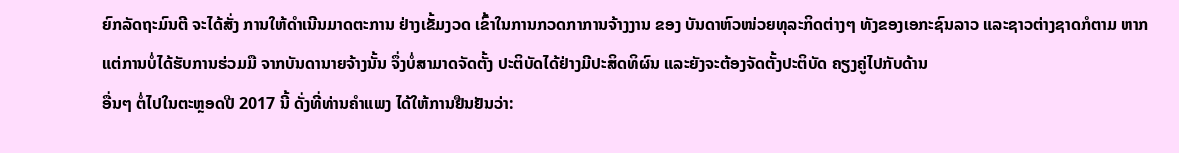ຍົກລັດຖະມົນຕີ ຈະໄດ້ສັ່ງ ການໃຫ້ດຳເນີນມາດຕະການ ຢ່າງເຂັ້ມງວດ ເຂົ້າໃນການກວດກາການຈ້າງງານ ຂອງ ບັນດາຫົວໜ່ວຍທຸລະກິດຕ່າງໆ ທັງຂອງເອກະຊົນລາວ ແລະຊາວຕ່າງຊາດກໍຕາມ ຫາກແຕ່ການບໍ່ໄດ້ຮັບການຮ່ວມມື ຈາກບັນດານາຍຈ້າງນັ້ນ ຈຶ່ງບໍ່ສາມາດຈັດຕັ້ງ ປະຕິບັດໄດ້ຢ່າງມີປະສິດທິຜົນ ແລະຍັງຈະຕ້ອງຈັດຕັ້ງປະຕິບັດ ຄຽງຄູ່ໄປກັບດ້ານ
ອື່ນໆ ຕໍ່ໄປໃນຕະຫຼອດປີ 2017 ນີ້ ດັ່ງທີ່ທ່ານຄຳແພງ ໄດ້ໃຫ້ການຢືນຢັນວ່າ: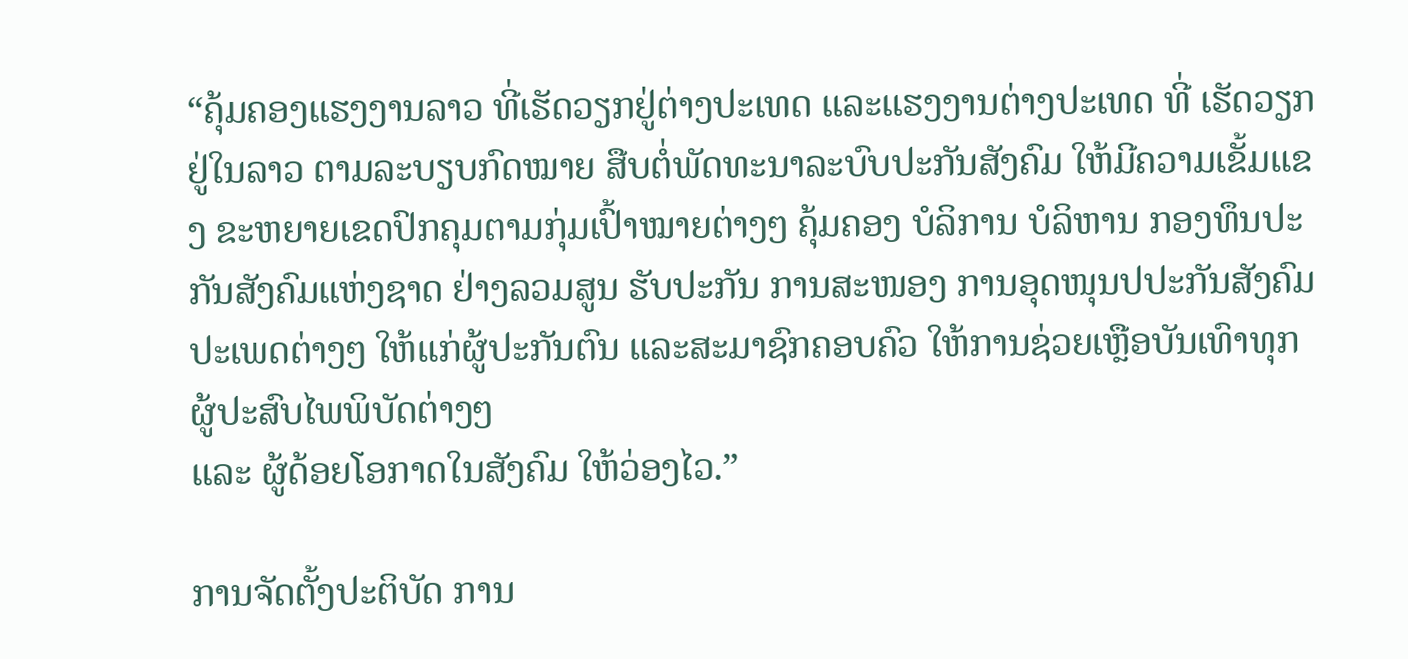“ຄຸ້ມຄອງແຮງງານລາວ ທີ່ເຮັດວຽກຢູ່ຕ່າງປະເທດ ແລະແຮງງານຕ່າງປະເທດ ທີ່ ເຮັດວຽກຢູ່ໃນລາວ ຕາມລະບຽບກົດໝາຍ ສືບຕໍ່ພັດທະນາລະບົບປະກັນສັງຄົມ ໃຫ້ມີຄວາມເຂັ້ມແຂງ ຂະຫຍາຍເຂດປົກຄຸມຕາມກຸ່ມເປົ້າໝາຍຕ່າງໆ ຄຸ້ມຄອງ ບໍລິການ ບໍລິຫານ ກອງທຶນປະກັນສັງຄົມແຫ່ງຊາດ ຢ່າງລວມສູນ ຮັບປະກັນ ການສະໜອງ ການອຸດໜຸນປປະກັນສັງຄົມປະເພດຕ່າງໆ ໃຫ້ແກ່ຜູ້ປະກັນຕົນ ແລະສະມາຊົກຄອບຄົວ ໃຫ້ການຊ່ວຍເຫຼືອບັນເທົາທຸກ ຜູ້ປະສົບໄພພິບັດຕ່າງໆ
ແລະ ຜູ້ດ້ອຍໂອກາດໃນສັງຄົມ ໃຫ້ວ່ອງໄວ.”

ການຈັດຕັ້ງປະຕິບັດ ການ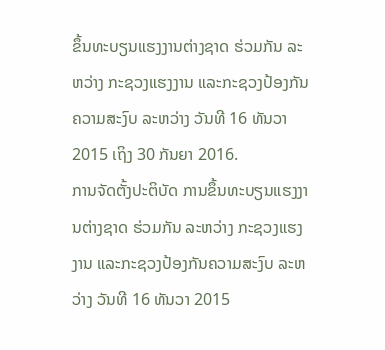ຂຶ້ນທະບຽນແຮງງານຕ່າງຊາດ ຮ່ວມກັນ ລະຫວ່າງ ກະຊວງແຮງງານ ແລະກະຊວງປ້ອງກັນຄວາມສະງົບ ລະຫວ່າງ ວັນທີ 16 ທັນວາ 2015 ເຖິງ 30 ກັນຍາ 2016.
ການຈັດຕັ້ງປະຕິບັດ ການຂຶ້ນທະບຽນແຮງງານຕ່າງຊາດ ຮ່ວມກັນ ລະຫວ່າງ ກະຊວງແຮງງານ ແລະກະຊວງປ້ອງກັນຄວາມສະງົບ ລະຫວ່າງ ວັນທີ 16 ທັນວາ 2015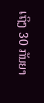ເຖິງ 30 ກັນຍາ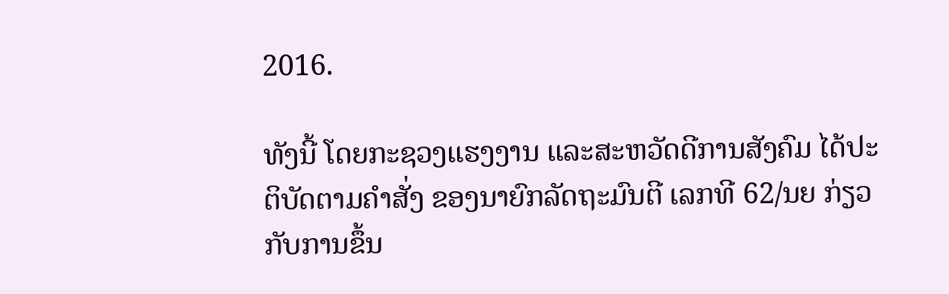2016.

ທັງນີ້ ໂດຍກະຊວງແຮງງານ ແລະສະຫວັດດີການສັງຄົມ ໄດ້ປະຕິບັດຕາມຄຳສັ່ງ ຂອງນາຍົກລັດຖະມົນຕີ ເລກທີ 62/ນຍ ກ່ຽວກັບການຂຶ້ນ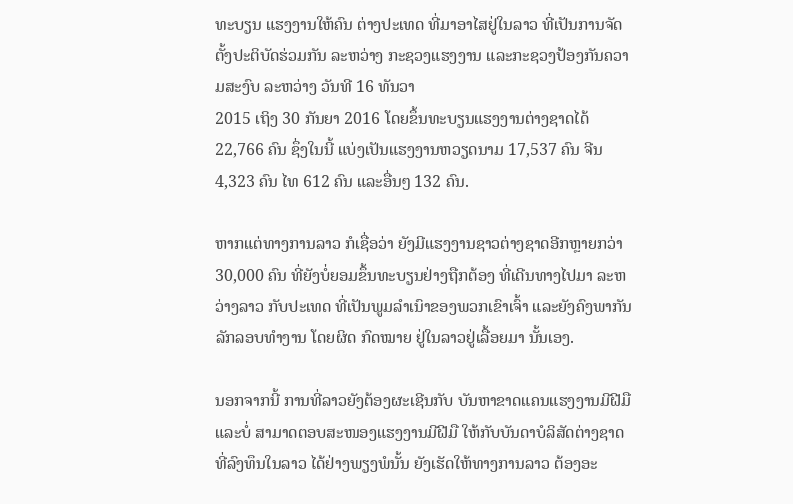ທະບຽນ ແຮງງານໃຫ້ຄົນ ຕ່າງປະເທດ ທີ່ມາອາໄສຢູ່ໃນລາວ ທີ່ເປັນການຈັດຕັ້ງປະຕິບັດຮ່ວມກັນ ລະຫວ່າງ ກະຊວງແຮງງານ ແລະກະຊວງປ້ອງກັນຄວາມສະງົບ ລະຫວ່າງ ວັນທີ 16 ທັນວາ
2015 ເຖິງ 30 ກັນຍາ 2016 ໂດຍຂຶ້ນທະບຽນແຮງງານຕ່າງຊາດໄດ້ 22,766 ຄົນ ຊຶ່ງໃນນີ້ ແບ່ງເປັນແຮງງານຫວຽດນາມ 17,537 ຄົນ ຈີນ 4,323 ຄົນ ໄທ 612 ຄົນ ແລະອື່ນໆ 132 ຄົນ.

ຫາກແຕ່ທາງການລາວ ກໍເຊື່ອວ່າ ຍັງມີແຮງງານຊາວຕ່າງຊາດອີກຫຼາຍກວ່າ 30,000 ຄົນ ທີ່ຍັງບໍ່ຍອມຂຶ້ນທະບຽນຢ່າງຖືກຕ້ອງ ທີ່ເດີນທາງໄປມາ ລະຫວ່າງລາວ ກັບປະເທດ ທີ່ເປັນພູມລຳເນົາຂອງພວກເຂົາເຈົ້າ ແລະຍັງຄົງພາກັນລັກລອບທຳງານ ໂດຍຜິດ ກົດໝາຍ ຢູ່ໃນລາວຢູ່ເລື້ອຍມາ ນັ້ນເອງ.

ນອກຈາກນີ້ ການທີ່ລາວຍັງຕ້ອງຜະເຊີນກັບ ບັນຫາຂາດແຄນແຮງງານມີຝີມື ແລະບໍ່ ສາມາດຕອບສະໜອງແຮງງານມີຝີມື ໃຫ້ກັບບັນດາບໍລິສັດຕ່າງຊາດ ທີ່ລົງທຶນໃນລາວ ໄດ້ຢ່າງພຽງພໍນັ້ນ ຍັງເຮັດໃຫ້ທາງການລາວ ຕ້ອງອະ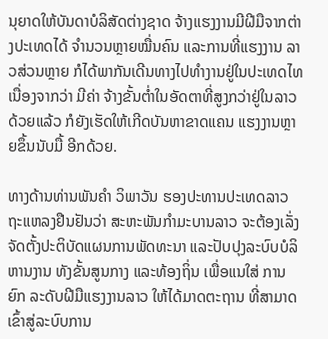ນຸຍາດໃຫ້ບັນດາບໍລິສັດຕ່າງຊາດ ຈ້າງແຮງງານມີຝີມືຈາກຕ່າງປະເທດໄດ້ ຈຳນວນຫຼາຍໝື່ນຄົນ ແລະການທີ່ແຮງງານ ລາວສ່ວນຫຼາຍ ກໍໄດ້ພາກັນເດີນທາງໄປທຳງານຢູ່ໃນປະເທດໄທ ເນື່ອງຈາກວ່າ ມີຄ່າ ຈ້າງຂັ້ນຕ່ຳໃນອັດຕາທີ່ສູງກວ່າຢູ່ໃນລາວດ້ວຍແລ້ວ ກໍຍັງເຮັດໃຫ້ເກີດບັນຫາຂາດແຄນ ແຮງງານຫຼາຍຂຶ້ນນັບມື້ ອີກດ້ວຍ.

ທາງດ້ານທ່ານພັນຄຳ ວິພາວັນ ຮອງປະທານປະເທດລາວ ຖະແຫລງຢືນຢັນວ່າ ສະຫະພັນກຳມະບານລາວ ຈະຕ້ອງເລັ່ງຈັດຕັ້ງປະຕິບັດແຜນການພັດທະນາ ແລະປັບປຸງລະບົບບໍລິຫານງານ ທັງຂັ້ນສູນກາງ ແລະທ້ອງຖິ່ນ ເພື່ອແນໃສ່ ການຍົກ ລະດັບຝີມືແຮງງານລາວ ໃຫ້ໄດ້ມາດຕະຖານ ທີ່ສາມາດເຂົ້າສູ່ລະບົບການ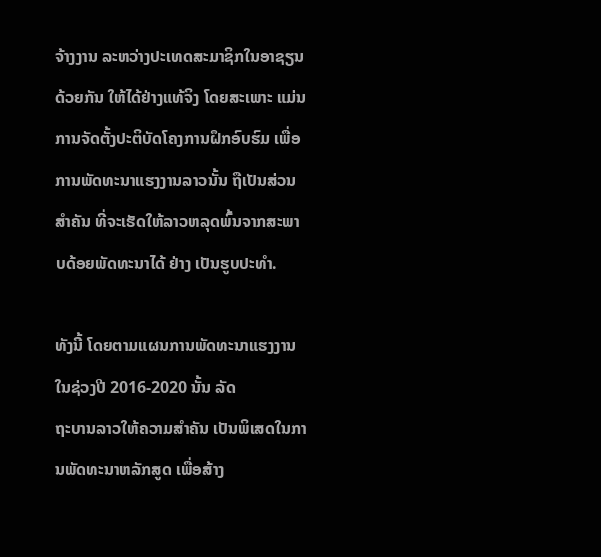ຈ້າງງານ ລະຫວ່າງປະເທດສະມາຊິກໃນອາຊຽນດ້ວຍກັນ ໃຫ້ໄດ້ຢ່າງແທ້ຈິງ ໂດຍສະເພາະ ແມ່ນການຈັດຕັ້ງປະຕິບັດໂຄງການຝຶກອົບຮົມ ເພື່ອການພັດທະນາແຮງງານລາວນັ້ນ ຖືເປັນສ່ວນສຳຄັນ ທີ່ຈະເຮັດໃຫ້ລາວຫລຸດພົ້ນຈາກສະພາບດ້ອຍພັດທະນາໄດ້ ຢ່າງ ເປັນຮູບປະທຳ.

ທັງນີ້ ໂດຍຕາມແຜນການພັດທະນາແຮງງານ ໃນຊ່ວງປີ 2016-2020 ນັ້ນ ລັດ
ຖະບານລາວໃຫ້ຄວາມສຳຄັນ ເປັນພິເສດໃນການພັດທະນາຫລັກສູດ ເພື່ອສ້າງ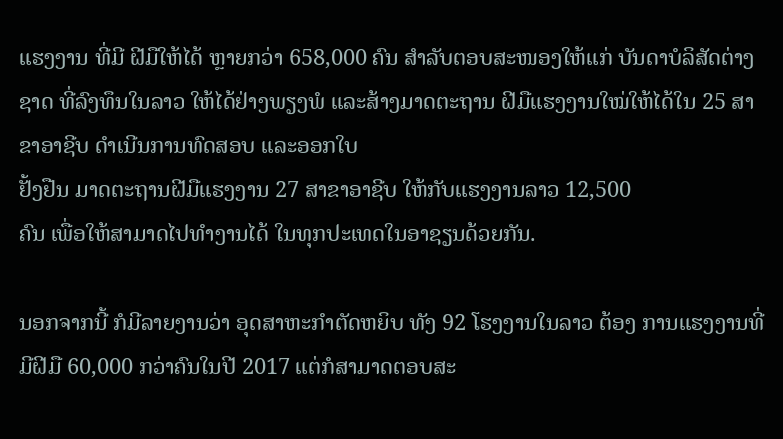ແຮງງານ ທີ່ມີ ຝີມືໃຫ້ໄດ້ ຫຼາຍກວ່າ 658,000 ຄົນ ສຳລັບຕອບສະໜອງໃຫ້ແກ່ ບັນດາບໍລິສັດຕ່າງຊາດ ທີ່ລົງທຶນໃນລາວ ໃຫ້ໄດ້ຢ່າງພຽງພໍ ແລະສ້າງມາດຕະຖານ ຝີມືແຮງງານໃໝ່ໃຫ້ໄດ້ໃນ 25 ສາຂາອາຊີບ ດຳເນີນການທົດສອບ ແລະອອກໃບ
ຢັ້ງຢືນ ມາດຕະຖານຝີມືແຮງງານ 27 ສາຂາອາຊີບ ໃຫ້ກັບແຮງງານລາວ 12,500
ຄົນ ເພື່ອໃຫ້ສາມາດໄປທຳງານໄດ້ ໃນທຸກປະເທດໃນອາຊຽນດ້ວຍກັນ.

ນອກຈາກນີ້ ກໍມີລາຍງານວ່າ ອຸດສາຫະກຳຕັດຫຍິບ ທັງ 92 ໂຮງງານໃນລາວ ຕ້ອງ ການແຮງງານທີ່ມີຝີມື 60,000 ກວ່າຄົນໃນປີ 2017 ແຕ່ກໍສາມາດຕອບສະ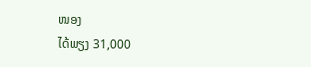ໜອງ
ໄດ້ພຽງ 31,000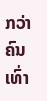ກວ່າຄົນເທົ່າ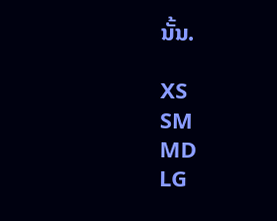ນັ້ນ.

XS
SM
MD
LG